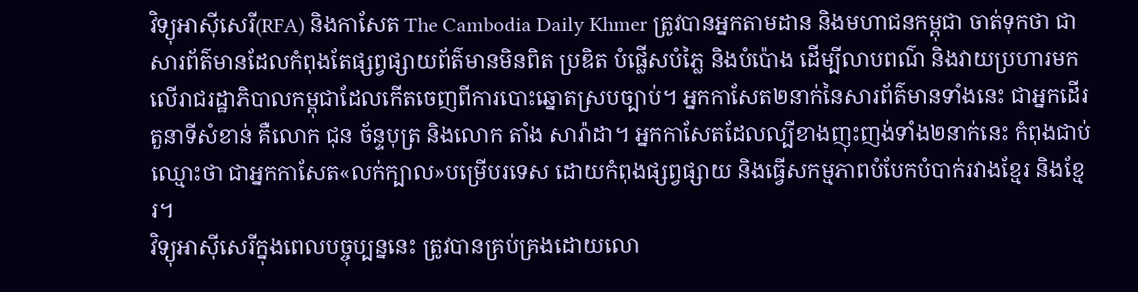វិទ្យុអាស៊ីសេរី(RFA) និងកាសែត The Cambodia Daily Khmer ត្រូវបានអ្នកតាមដាន និងមហាជនកម្ពុជា ចាត់ទុកថា ជាសារព័ត៌មានដែលកំពុងតែផ្សព្វផ្សាយព័ត៌មានមិនពិត ប្រឌិត បំផ្លើសបំភ្លៃ និងបំប៉ោង ដើម្បីលាបពណ៌ និងវាយប្រហារមកលើរាជរដ្ឋាភិបាលកម្ពុជាដែលកើតចេញពីការបោះឆ្នោតស្របច្បាប់។ អ្នកកាសែត២នាក់នៃសារព័ត៌មានទាំងនេះ ជាអ្នកដើរតួនាទីសំខាន់ គឺលោក ជុន ច័ន្ទបុត្រ និងលោក តាំង សារ៉ាដា។ អ្នកកាសែតដែលល្បីខាងញុះញង់ទាំង២នាក់នេះ កំពុងជាប់ឈ្មោះថា ជាអ្នកកាសែត«លក់ក្បាល»បម្រើបរទេស ដោយកំពុងផ្សព្វផ្សាយ និងធ្វើសកម្មភាពបំបែកបំបាក់រវាងខ្មែរ និងខ្មែរ។
វិទ្យុអាស៊ីសេរីក្នុងពេលបច្ចុប្បន្ននេះ ត្រូវបានគ្រប់គ្រងដោយលោ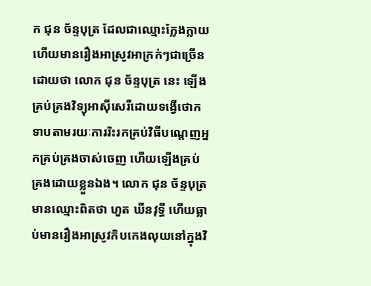ក ជុន ច័ន្ទបុត្រ ដែលជាឈ្មោះក្លែងក្លាយ ហើយមានរឿងអាស្រូវអាក្រក់ៗជាច្រើនដោយថា លោក ជុន ច័ន្ទបុត្រ នេះ ឡើងគ្រប់គ្រងវិទ្យុអាស៊ីសេរីដោយទង្វើថោកទាបតាមរយៈការរិះរកគ្រប់វិធីបណ្តេញអ្នកគ្រប់គ្រងចាស់ចេញ ហើយឡើងគ្រប់គ្រងដោយខ្លួនឯង។ លោក ជុន ច័ន្ទបុត្រ មានឈ្មោះពិតថា ហួត ឃីនវុទ្ធី ហើយធ្លាប់មានរឿងអាស្រូវកិបកេងលុយនៅក្នុងវិ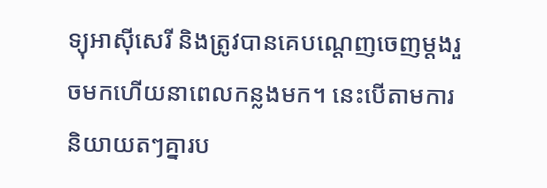ទ្យុអាស៊ីសេរី និងត្រូវបានគេបណ្តេញចេញម្តងរួចមកហើយនាពេលកន្លងមក។ នេះបើតាមការនិយាយតៗគ្នារប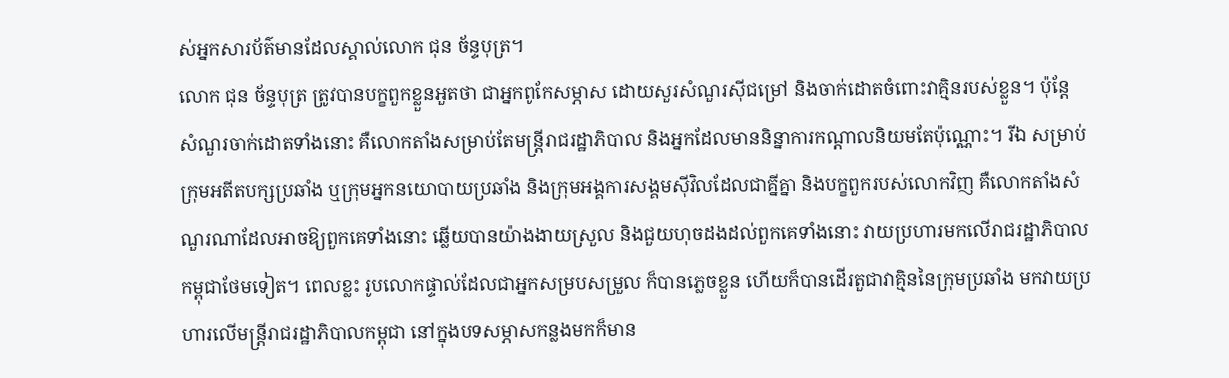ស់អ្នកសារប័ត៌មានដែលស្គាល់លោក ជុន ច័ន្ទបុត្រ។
លោក ជុន ច័ន្ទបុត្រ ត្រូវបានបក្ខពួកខ្លួនអួតថា ជាអ្នកពូកែសម្ភាស ដោយសួរសំណួរស៊ីជម្រៅ និងចាក់ដោតចំពោះវាគ្មិនរបស់ខ្លួន។ ប៉ុន្តែ សំណួរចាក់ដោតទាំងនោះ គឺលោកតាំងសម្រាប់តែមន្រ្តីរាជរដ្ឋាភិបាល និងអ្នកដែលមាននិន្នាការកណ្តាលនិយមតែប៉ុណ្ណោះ។ រីឯ សម្រាប់ក្រុមអតីតបក្សប្រឆាំង ឬក្រុមអ្នកនយោបាយប្រឆាំង និងក្រុមអង្គការសង្គមស៊ីវិលដែលជាគ្នីគ្នា និងបក្ខពួករបស់លោកវិញ គឺលោកតាំងសំណួរណាដែលអាចឱ្យពួកគេទាំងនោះ ឆ្លើយបានយ៉ាងងាយស្រួល និងជួយហុចដងដល់ពួកគេទាំងនោះ វាយប្រហារមកលើរាជរដ្ឋាភិបាលកម្ពុជាថែមទៀត។ ពេលខ្លះ រូបលោកផ្ទាល់ដែលជាអ្នកសម្របសម្រួល ក៏បានភ្លេចខ្លួន ហើយក៏បានដើរតួជាវាគ្មិននៃក្រុមប្រឆាំង មកវាយប្រហារលើមន្រ្តីរាជរដ្ឋាភិបាលកម្ពុជា នៅក្នុងបទសម្ភាសកន្លងមកក៏មាន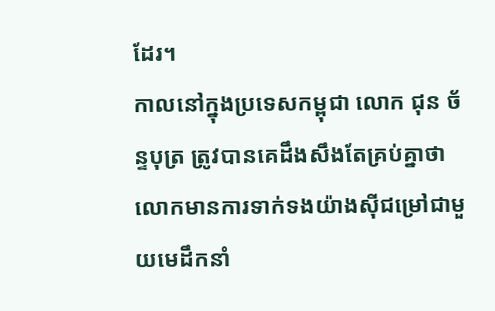ដែរ។
កាលនៅក្នុងប្រទេសកម្ពុជា លោក ជុន ច័ន្ទបុត្រ ត្រូវបានគេដឹងសឹងតែគ្រប់គ្នាថា លោកមានការទាក់ទងយ៉ាងស៊ីជម្រៅជាមួយមេដឹកនាំ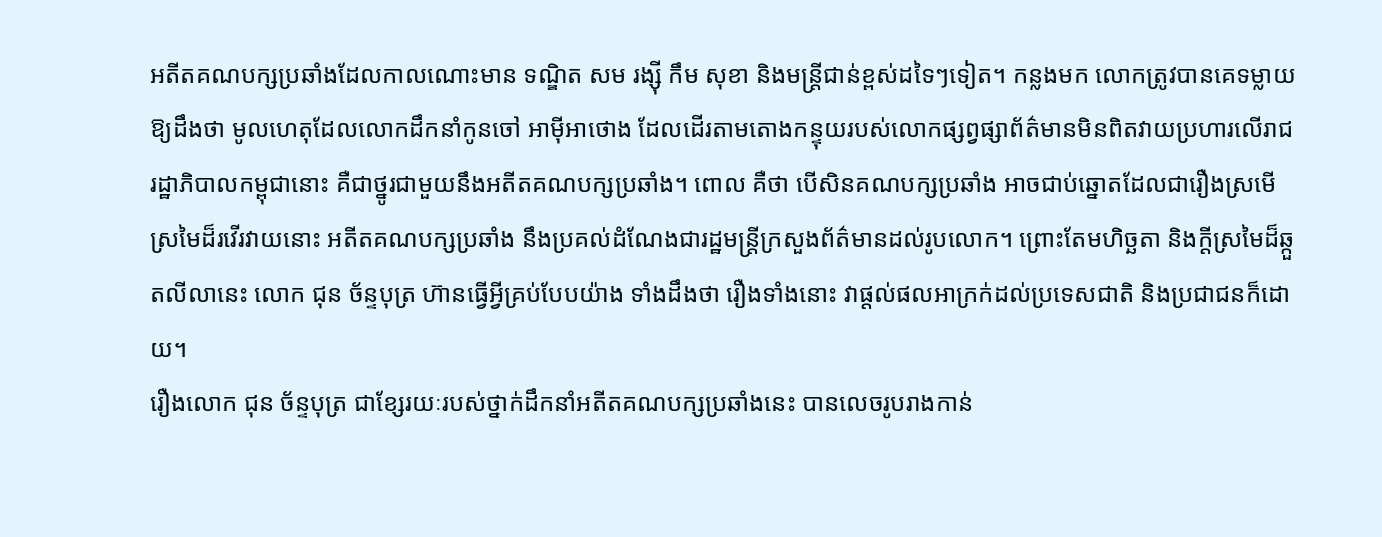អតីតគណបក្សប្រឆាំងដែលកាលណោះមាន ទណ្ឌិត សម រង្ស៊ី កឹម សុខា និងមន្រ្តីជាន់ខ្ពស់ដទៃៗទៀត។ កន្លងមក លោកត្រូវបានគេទម្លាយឱ្យដឹងថា មូលហេតុដែលលោកដឹកនាំកូនចៅ អាម៉ីអាថោង ដែលដើរតាមតោងកន្ទុយរបស់លោកផ្សព្វផ្សាព័ត៌មានមិនពិតវាយប្រហារលើរាជរដ្ឋាភិបាលកម្ពុជានោះ គឺជាថ្នូរជាមួយនឹងអតីតគណបក្សប្រឆាំង។ ពោល គឺថា បើសិនគណបក្សប្រឆាំង អាចជាប់ឆ្នោតដែលជារឿងស្រមើស្រមៃដ៏រវើរវាយនោះ អតីតគណបក្សប្រឆាំង នឹងប្រគល់ដំណែងជារដ្ឋមន្រ្តីក្រសួងព័ត៌មានដល់រូបលោក។ ព្រោះតែមហិច្ឆតា និងក្តីស្រមៃដ៏ឆ្កួតលីលានេះ លោក ជុន ច័ន្ទបុត្រ ហ៊ានធ្វើអ្វីគ្រប់បែបយ៉ាង ទាំងដឹងថា រឿងទាំងនោះ វាផ្តល់ផលអាក្រក់ដល់ប្រទេសជាតិ និងប្រជាជនក៏ដោយ។
រឿងលោក ជុន ច័ន្ទបុត្រ ជាខ្សែរយៈរបស់ថ្នាក់ដឹកនាំអតីតគណបក្សប្រឆាំងនេះ បានលេចរូបរាងកាន់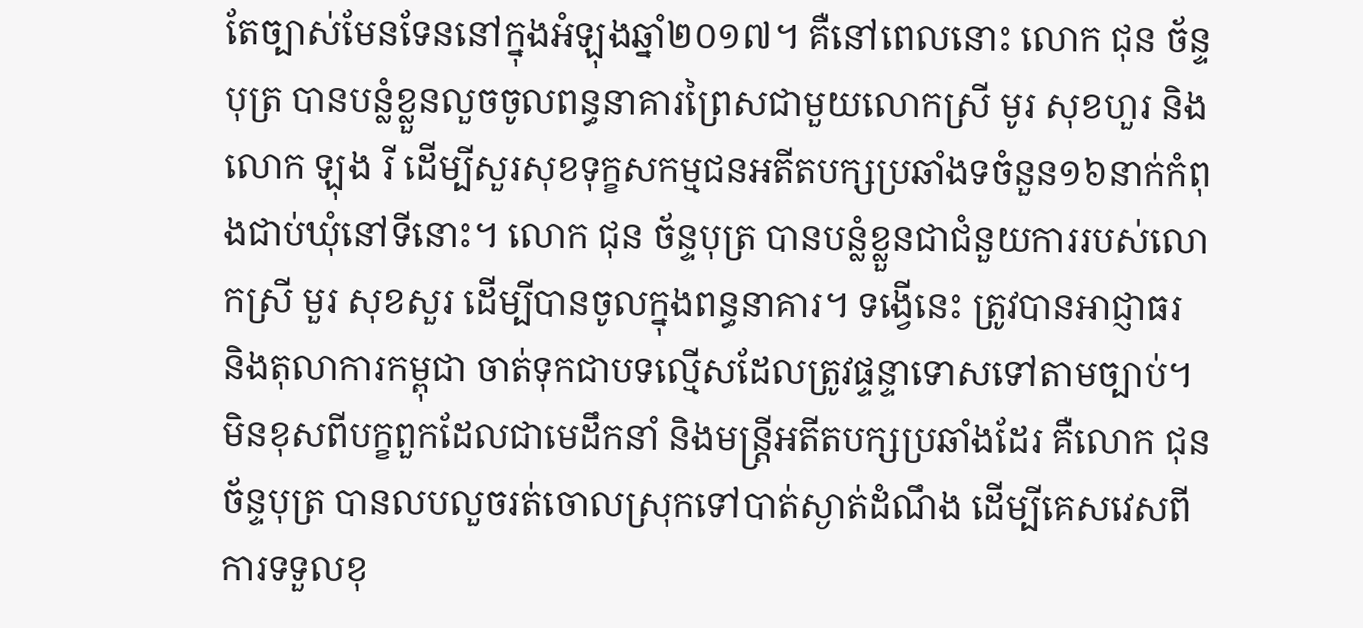តែច្បាស់មែនទែននៅក្នុងអំឡុងឆ្នាំ២០១៧។ គឺនៅពេលនោះ លោក ជុន ច័ន្ទបុត្រ បានបន្លំខ្លួនលួចចូលពន្ធនាគារព្រៃសជាមួយលោកស្រី មូរ សុខហួរ និងលោក ឡុង រី ដើម្បីសួរសុខទុក្ខសកម្មជនអតីតបក្សប្រឆាំងទចំនួន១៦នាក់កំពុងជាប់ឃុំនៅទីនោះ។ លោក ជុន ច័ន្ទបុត្រ បានបន្លំខ្លួនជាជំនួយការរបស់លោកស្រី មួរ សុខសួរ ដើម្បីបានចូលក្នុងពន្ធនាគារ។ ទង្វើនេះ ត្រូវបានអាជ្ញាធរ និងតុលាការកម្ពុជា ចាត់ទុកជាបទល្មើសដែលត្រូវផ្ទន្ទាទោសទៅតាមច្បាប់។ មិនខុសពីបក្ខពួកដែលជាមេដឹកនាំ និងមន្រ្តីអតីតបក្សប្រឆាំងដែរ គឺលោក ជុន ច័ន្ទបុត្រ បានលបលួចរត់ចោលស្រុកទៅបាត់ស្ងាត់ដំណឹង ដើម្បីគេសវេសពីការទទួលខុ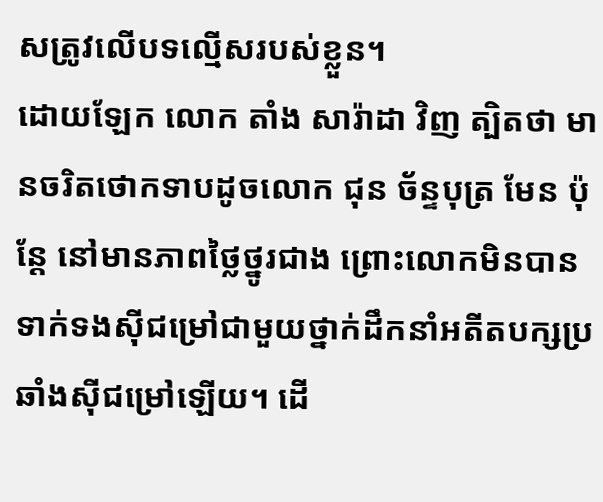សត្រូវលើបទល្មើសរបស់ខ្លួន។
ដោយឡែក លោក តាំង សារ៉ាដា វិញ ត្បិតថា មានចរិតថោកទាបដូចលោក ជុន ច័ន្ទបុត្រ មែន ប៉ុន្តែ នៅមានភាពថ្លៃថ្នូរជាង ព្រោះលោកមិនបានទាក់ទងស៊ីជម្រៅជាមួយថ្នាក់ដឹកនាំអតីតបក្សប្រឆាំងស៊ីជម្រៅឡើយ។ ដើ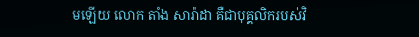មឡើយ លោក តាំង សារ៉ាដា គឺជាបុគ្គលិករបស់វិ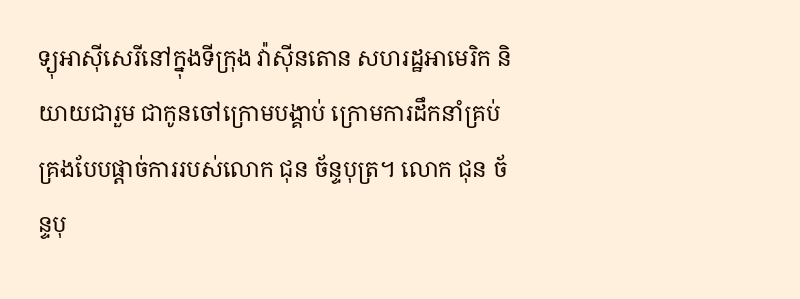ទ្យុអាស៊ីសេរីនៅក្នុងទីក្រុង វ៉ាស៊ីនតោន សហរដ្ឋអាមេរិក និយាយជារួម ជាកូនចៅក្រោមបង្គាប់ ក្រោមការដឹកនាំគ្រប់គ្រងបែបផ្តាច់ការរបស់លោក ជុន ច័ន្ទបុត្រ។ លោក ជុន ច័ន្ទបុ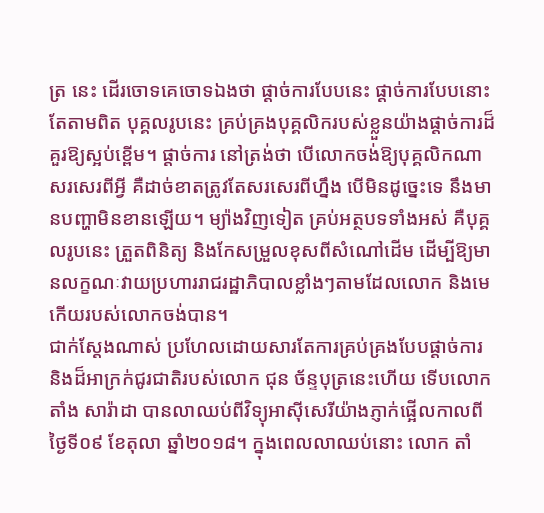ត្រ នេះ ដើរចោទគេចោទឯងថា ផ្តាច់ការបែបនេះ ផ្តាច់ការបែបនោះ តែតាមពិត បុគ្គលរូបនេះ គ្រប់គ្រងបុគ្គលិករបស់ខ្លួនយ៉ាងផ្តាច់ការដ៏គួរឱ្យស្អប់ខ្ពើម។ ផ្តាច់ការ នៅត្រង់ថា បើលោកចង់ឱ្យបុគ្គលិកណាសរសេរពីអ្វី គឺដាច់ខាតត្រូវតែសរសេរពីហ្នឹង បើមិនដូច្នេះទេ នឹងមានបញ្ហាមិនខានឡើយ។ ម្យ៉ាងវិញទៀត គ្រប់អត្ថបទទាំងអស់ គឺបុគ្គលរូបនេះ ត្រួតពិនិត្យ និងកែសម្រួលខុសពីសំណៅដើម ដើម្បីឱ្យមានលក្ខណៈវាយប្រហាររាជរដ្ឋាភិបាលខ្លាំងៗតាមដែលលោក និងមេកើយរបស់លោកចង់បាន។
ជាក់ស្តែងណាស់ ប្រហែលដោយសារតែការគ្រប់គ្រងបែបផ្ដាច់ការ និងដ៏អាក្រក់ជូរជាតិរបស់លោក ជុន ច័ន្ទបុត្រនេះហើយ ទើបលោក តាំង សារ៉ាដា បានលាឈប់ពីវិទ្យុអាស៊ីសេរីយ៉ាងភ្ញាក់ផ្អើលកាលពីថ្ងៃទី០៩ ខែតុលា ឆ្នាំ២០១៨។ ក្នុងពេលលាឈប់នោះ លោក តាំ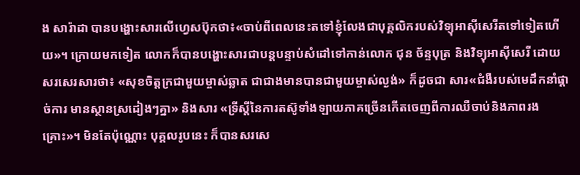ង សារ៉ាដា បានបង្ហោះសារលើហ្វេសប៊ុកថា៖«ចាប់ពីពេលនេះតទៅខ្ញុំលែងជាបុគ្គលិករបស់វិទ្យុអាស៊ីសេរីតទៅទៀតហើយ»។ ក្រោយមកទៀត លោកក៏បានបង្ហោះសារជាបន្តបន្ទាប់សំដៅទៅកាន់លោក ជុន ច័ន្ទបុត្រ និងវិទ្យុអាស៊ីសេរី ដោយសរសេរសារថា៖ «សុខចិត្តក្រជាមួយម្ចាស់ឆ្លាត ជាជាងមានបានជាមួយម្ចាស់ល្ងង់» ក៏ដូចជា សារ«ជំងឺរបស់មេដឹកនាំផ្តាច់ការ មានស្ថានស្រដៀងៗគ្នា» និងសារ «ទ្រីស្តីនៃការតស៊ូទាំងឡាយភាគច្រើនកើតចេញពីការឈឺចាប់និងភាពរងគ្រោះ»។ មិនតែប៉ុណ្ណោះ បុគ្គលរូបនេះ ក៏បានសរសេ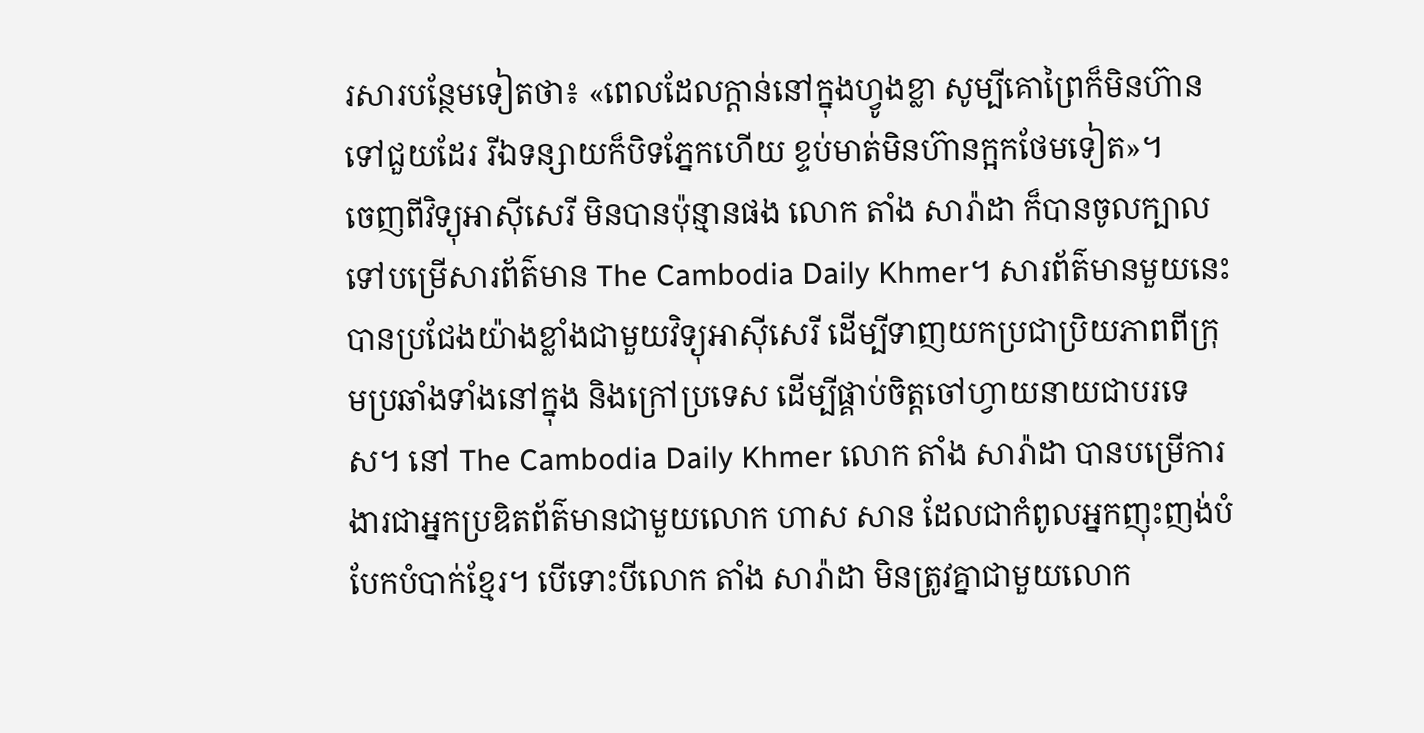រសារបន្ថែមទៀតថា៖ «ពេលដែលក្តាន់នៅក្នុងហ្វូងខ្លា សូម្បីគោព្រៃក៏មិនហ៊ានទៅជួយដែរ រីឯទន្សាយក៏បិទភ្នែកហើយ ខ្ទប់មាត់មិនហ៊ានក្អកថែមទៀត»។
ចេញពីវិទ្យុអាស៊ីសេរី មិនបានប៉ុន្មានផង លោក តាំង សារ៉ាដា ក៏បានចូលក្បាលទៅបម្រើសារព័ត៌មាន The Cambodia Daily Khmer។ សារព័ត៌មានមួយនេះ បានប្រជែងយ៉ាងខ្លាំងជាមួយវិទ្យុអាស៊ីសេរី ដើម្បីទាញយកប្រជាប្រិយភាពពីក្រុមប្រឆាំងទាំងនៅក្នុង និងក្រៅប្រទេស ដើម្បីផ្គាប់ចិត្តចៅហ្វាយនាយជាបរទេស។ នៅ The Cambodia Daily Khmer លោក តាំង សារ៉ាដា បានបម្រើការងារជាអ្នកប្រឌិតព័ត៌មានជាមួយលោក ហាស សាន ដែលជាកំពូលអ្នកញុះញង់បំបែកបំបាក់ខ្មែរ។ បើទោះបីលោក តាំង សារ៉ាដា មិនត្រូវគ្នាជាមួយលោក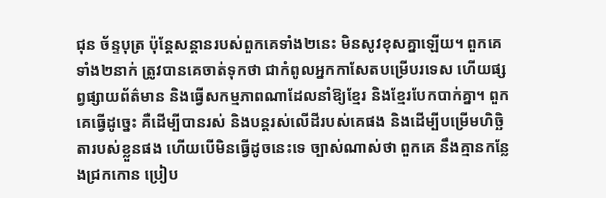ជុន ច័ន្ទបុត្រ ប៉ុន្តែសន្តានរបស់ពួកគេទាំង២នេះ មិនសូវខុសគ្នាឡើយ។ ពួកគេទាំង២នាក់ ត្រូវបានគេចាត់ទុកថា ជាកំពូលអ្នកកាសែតបម្រើបរទេស ហើយផ្សព្វផ្សាយព័ត៌មាន និងធ្វើសកម្មភាពណាដែលនាំឱ្យខ្មែរ និងខ្មែរបែកបាក់គ្នា។ ពួកគេធ្វើដូច្នេះ គឺដើម្បីបានរស់ និងបន្តរស់លើដីរបស់គេផង និងដើម្បីបម្រើមហិច្ឆិតារបស់ខ្លួនផង ហើយបើមិនធ្វើដូចនេះទេ ច្បាស់ណាស់ថា ពួកគេ នឹងគ្មានកន្លែងជ្រកកោន ប្រៀប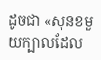ដូចជា «សុនខមួយក្បាលដែល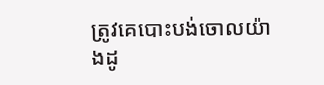ត្រូវគេបោះបង់ចោលយ៉ាងដូ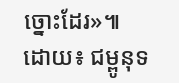ច្នោះដែរ»៕
ដោយ៖ ជម្ពូនុទ